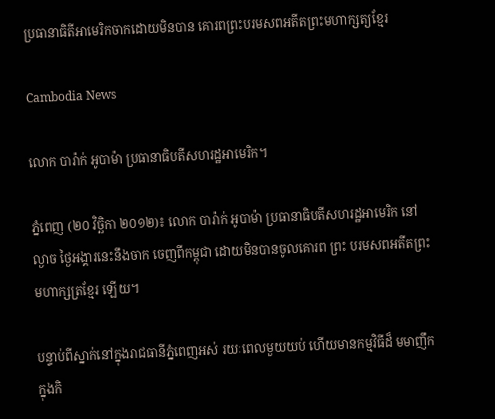ប្រធានាធិតីអាមេរិកចាកដោយមិនបាន គោរពព្រះបរមសពអតីតព្រះមហាក្សត្យខ្មែរ

Cambodia News

លោក បារ៉ាក់ អូបាម៉ា ប្រធានាធិបតីសហរដ្ឋអាមេរិក។

ភ្នំពេញ (២០ វិច្ឆិកា ២០១២)៖ លោក បារ៉ាក់ អូបាម៉ា ប្រធានាធិបតីសហរដ្ឋអាមេរិក នៅល្ងាច ថ្ងៃអង្គារនេះនឹងចាក ចេញពីកម្ពុជា ដោយមិនបានចូលគោរព ព្រះ បរមសពអតីតព្រះមហាក្សត្រខ្មែរ ឡើយ។

បន្ទាប់ពីស្នាក់នៅក្នុងរាជធានីភ្នំពេញអស់ រយៈពេលមួយយប់ ហើយមានកម្មវិធីដ៏ មមាញឹកក្នុងកិ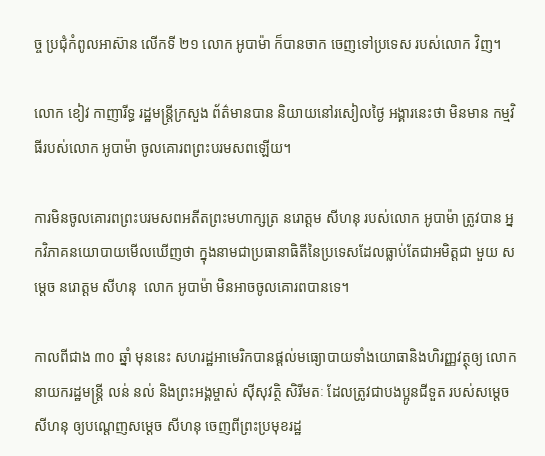ច្ច ប្រជុំកំពូលអាស៊ាន លើកទី ២១ លោក អូបាម៉ា ក៏បានចាក ចេញទៅប្រទេស របស់លោក វិញ។

លោក ខៀវ កាញារីទ្ធ រដ្ឋមន្រ្តីក្រសួង ព័ត៌មានបាន និយាយនៅរសៀលថ្ងៃ អង្គារនេះថា មិនមាន កម្មវិធីរបស់លោក អូបាម៉ា ចូលគោរពព្រះបរមសពឡើយ។

ការមិនចូលគោរពព្រះបរមសពអតីតព្រះមហាក្សត្រ នរោត្តម សីហនុ របស់លោក អូបាម៉ា ត្រូវបាន អ្នកវិភាគនយោបាយមើលឃើញថា ក្នុងនាមជាប្រធានាធិតីនៃប្រទេសដែលធ្លាប់តែជាអមិត្តជា មួយ សម្តេច នរោត្តម សីហនុ  លោក អូបាម៉ា មិនអាចចូលគោរពបានទេ។

កាលពីជាង ៣០ ឆ្នាំ មុននេះ សហរដ្ឋអាមេរិកបានផ្ដល់មធ្យោបាយទាំងយោធានិងហិរញ្ញវត្ថុឲ្យ លោកនាយករដ្ឋមន្ត្រី លន់ នល់ និងព្រះអង្គម្ចាស់ ស៊ីសុវត្ថិ សិរីមតៈ ដែលត្រូវជាបងប្អូនជីទួត របស់សម្ដេច សីហនុ ឲ្យបណ្ដេញសម្ដេច សីហនុ ចេញពីព្រះប្រមុខរដ្ឋ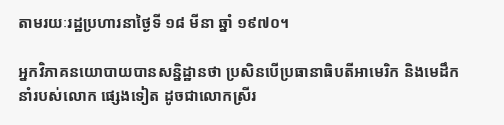តាមរយៈរដ្ឋប្រហារនាថ្ងៃទី ១៨ មីនា ឆ្នាំ ១៩៧០។

អ្នកវិភាគនយោបាយបានសន្និដ្ឋានថា ប្រសិនបើប្រធានាធិបតីអាមេរិក និងមេដឹកនាំរបស់លោក ផ្សេងទៀត ដូចជាលោកស្រីរ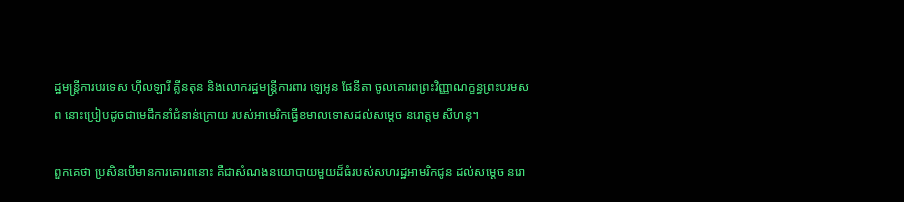ដ្ឋមន្ត្រីការបរទេស ហ៊ីលឡារី គ្លីនតុន និងលោករដ្ឋមន្ត្រីការពារ ឡេអូន ផែនីតា ចូលគោរពព្រះវិញ្ញាណក្ខន្ធព្រះបរមសព នោះប្រៀបដូចជាមេដឹកនាំជំនាន់ក្រោយ របស់អាមេរិកធ្វើខមាលទោសដល់សម្តេច នរោត្តម សីហនុ។

ពួកគេថា ប្រសិនបើមានការគោរពនោះ គឺជាសំណងនយោបាយមួយដ៏ធំរបស់សហរដ្ឋអាមរិកជូន ដល់សម្តេច នរោ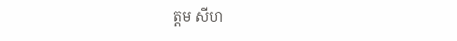ត្តម សីហ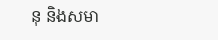នុ និងសមា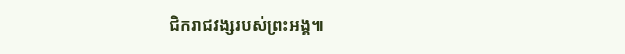ជិករាជវង្សរបស់ព្រះអង្គ៕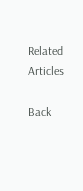Related Articles

Back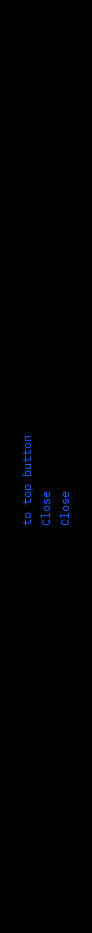to top button
Close
Close